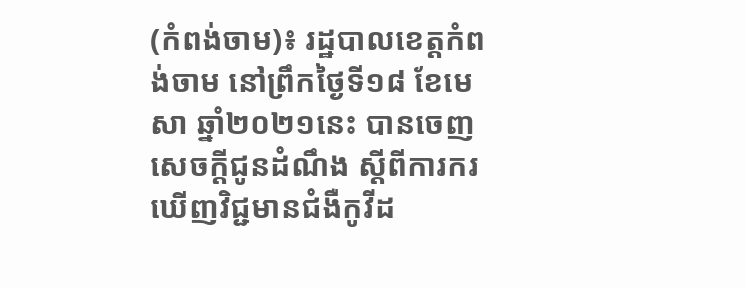(កំពង់ចាម)៖ រដ្ឋបាលខេត្តកំពង់ចាម នៅព្រឹកថ្ងៃទី១៨ ខែមេសា ឆ្នាំ២០២១នេះ បានចេញសេចក្ដីជូនដំណឹង ស្ដីពីការករឃើញវិជ្ជមានជំងឺកូវីដ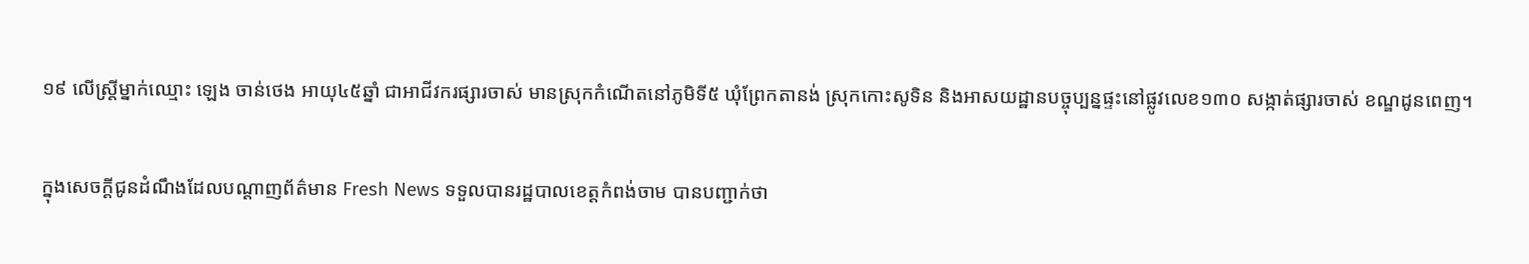១៩ លើស្ដ្រីម្នាក់ឈ្មោះ ឡេង ចាន់ថេង អាយុ៤៥ឆ្នាំ ជាអាជីវករផ្សារចាស់ មានស្រុកកំណើតនៅភូមិទី៥ ឃុំព្រែកតានង់ ស្រុកកោះសូទិន និងអាសយដ្ឋានបច្ចុប្បន្នផ្ទះនៅផ្លូវលេខ១៣០ សង្កាត់ផ្សារចាស់ ខណ្ឌដូនពេញ។

ក្នុងសេចក្ដីជូនដំណឹងដែលបណ្ដាញព័ត៌មាន Fresh News ទទួលបានរដ្ឋបាលខេត្ដកំពង់ចាម បានបញ្ជាក់ថា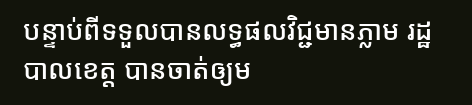បន្ទាប់ពីទទួលបានលទ្ធផលវិជ្ជមានភ្លាម រដ្ឋបាលខេត្ត បានចាត់ឲ្យម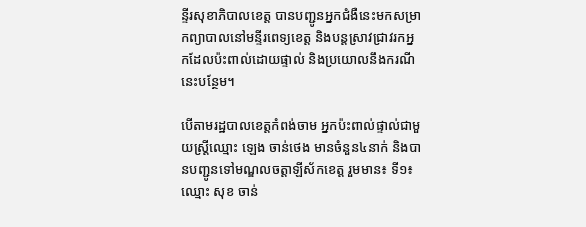ន្ទីរសុខាភិបាលខេត្ត បានបញ្ជូនអ្នកជំងឺនេះមកសម្រាកព្យាបាលនៅមន្ទីរពេទ្យខេត្ត និងបន្ដស្រាវជ្រាវរកអ្នកដែលប៉ះពាល់ដោយផ្ទាល់ និងប្រយោលនឹងករណីនេះបន្ថែម។

បើតាមរដ្ឋបាលខេត្តកំពង់ចាម អ្នកប៉ះពាល់ផ្ទាល់ជាមួយស្ដ្រីឈ្មោះ ឡេង ចាន់ថេង មានចំនួន៤នាក់ និងបានបញ្ជូនទៅមណ្ឌលចត្តាឡីស័កខេត្ត រួមមាន៖ ទី១៖ ឈ្មោះ សុខ ចាន់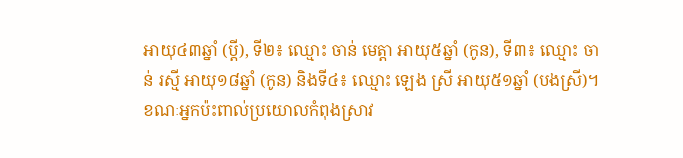អាយុ៤៣ឆ្នាំ (ប្ដី), ទី២៖ ឈ្មោះ ចាន់ មេត្ដា អាយុ៥ឆ្នាំ (កូន), ទី៣៖ ឈ្មោះ ចាន់ រស្មី អាយុ១៨ឆ្នាំ (កូន) និងទី៤៖ ឈ្មោះ ឡេង ស្រី អាយុ៥១ឆ្នាំ (បងស្រី)។ ខណៈអ្នកប៉ះពាល់ប្រយោលកំពុងស្រាវ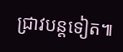ជ្រាវបន្ដទៀត៕